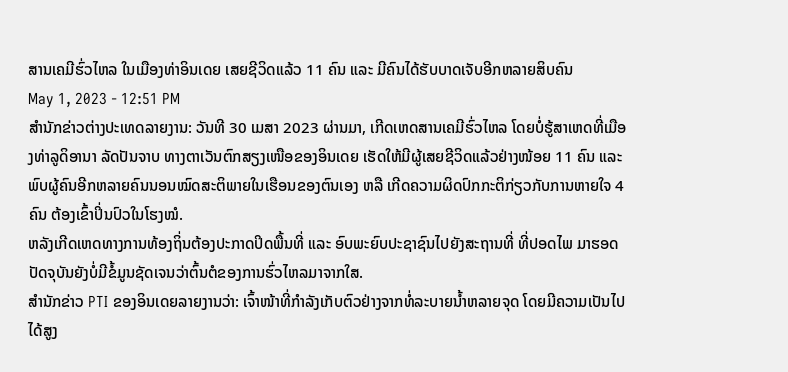ສານເຄມີຮົ່ວໄຫລ ໃນເມືອງທ່າອິນເດຍ ເສຍຊີວິດແລ້ວ 11 ຄົນ ແລະ ມີຄົນໄດ້ຮັບບາດເຈັບອີກຫລາຍສິບຄົນ
May 1, 2023 - 12:51 PM
ສຳນັກຂ່າວຕ່າງປະເທດລາຍງານ: ວັນທີ 30 ເມສາ 2023 ຜ່ານມາ, ເກີດເຫດສານເຄມີຮົ່ວໄຫລ ໂດຍບໍ່ຮູ້ສາເຫດທີ່ເມືອງທ່າລູດິອານາ ລັດປັນຈາບ ທາງຕາເວັນຕົກສຽງເໜືອຂອງອິນເດຍ ເຮັດໃຫ້ມີຜູ້ເສຍຊີວິດແລ້ວຢ່າງໜ້ອຍ 11 ຄົນ ແລະ ພົບຜູ້ຄົນອີກຫລາຍຄົນນອນໝົດສະຕິພາຍໃນເຮືອນຂອງຕົນເອງ ຫລື ເກີດຄວາມຜິດປົກກະຕິກ່ຽວກັບການຫາຍໃຈ 4 ຄົນ ຕ້ອງເຂົ້າປິ່ນປົວໃນໂຮງໝໍ.
ຫລັງເກີດເຫດທາງການທ້ອງຖິ່ນຕ້ອງປະກາດປິດພື້ນທີ່ ແລະ ອົບພະຍົບປະຊາຊົນໄປຍັງສະຖານທີ່ ທີ່ປອດໄພ ມາຮອດປັດຈຸບັນຍັງບໍ່ມີຂໍ້ມູນຊັດເຈນວ່າຕົ້ນຕໍຂອງການຮົ່ວໄຫລມາຈາກໃສ.
ສຳນັກຂ່າວ PTI ຂອງອິນເດຍລາຍງານວ່າ: ເຈົ້າໜ້າທີ່ກຳລັງເກັບຕົວຢ່າງຈາກທໍ່ລະບາຍນໍ້າຫລາຍຈຸດ ໂດຍມີຄວາມເປັນໄປໄດ້ສູງ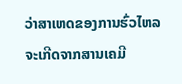ວ່າສາເຫດຂອງການຮົ່ວໄຫລຈະເກີດຈາກສານເຄມີ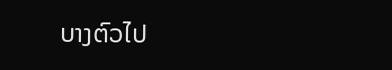ບາງຕົວໄປ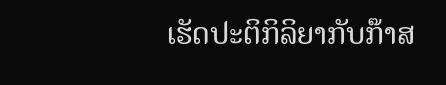ເຮັດປະຕິກິລິຍາກັບກ໊າສ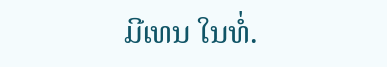ມີເທນ ໃນທໍ່.